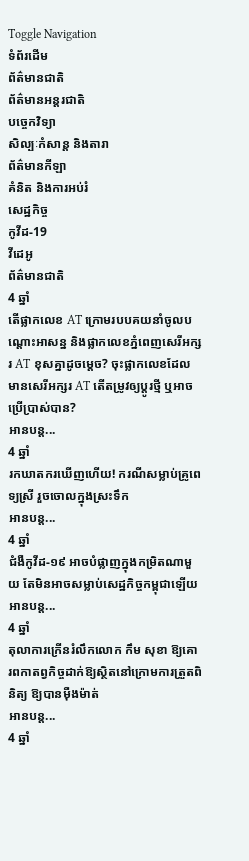Toggle Navigation
ទំព័រដើម
ព័ត៌មានជាតិ
ព័ត៌មានអន្តរជាតិ
បច្ចេកវិទ្យា
សិល្បៈកំសាន្ត និងតារា
ព័ត៌មានកីឡា
គំនិត និងការអប់រំ
សេដ្ឋកិច្ច
កូវីដ-19
វីដេអូ
ព័ត៌មានជាតិ
4 ឆ្នាំ
តើផ្លាកលេខ AT ក្រោមរបបគយនាំចូលបណ្តោះអាសន្ន និងផ្លាកលេខភ្នំពេញសេរីអក្សរ AT ខុសគ្នាដូចម្តេច? ចុះផ្លាកលេខដែលមានសេរីអក្សរ AT តើតម្រូវឲ្យប្តូរថ្មី ឬអាចប្រើប្រាស់បាន?
អានបន្ត...
4 ឆ្នាំ
រកឃាតករឃើញហើយ! ករណីសម្លាប់គ្រូពេទ្យស្រី រួចចោលក្នុងស្រះទឹក
អានបន្ត...
4 ឆ្នាំ
ជំងឺកូវីដ-១៩ អាចបំផ្លាញក្នុងកម្រិតណាមួយ តែមិនអាចសម្លាប់សេដ្ឋកិច្ចកម្ពុជាឡើយ
អានបន្ត...
4 ឆ្នាំ
តុលាការក្រើនរំលឹកលោក កឹម សុខា ឱ្យគោរពកាតព្វកិច្ចដាក់ឱ្យស្ថិតនៅក្រោមការត្រួតពិនិត្យ ឱ្យបានម៉ឺងម៉ាត់
អានបន្ត...
4 ឆ្នាំ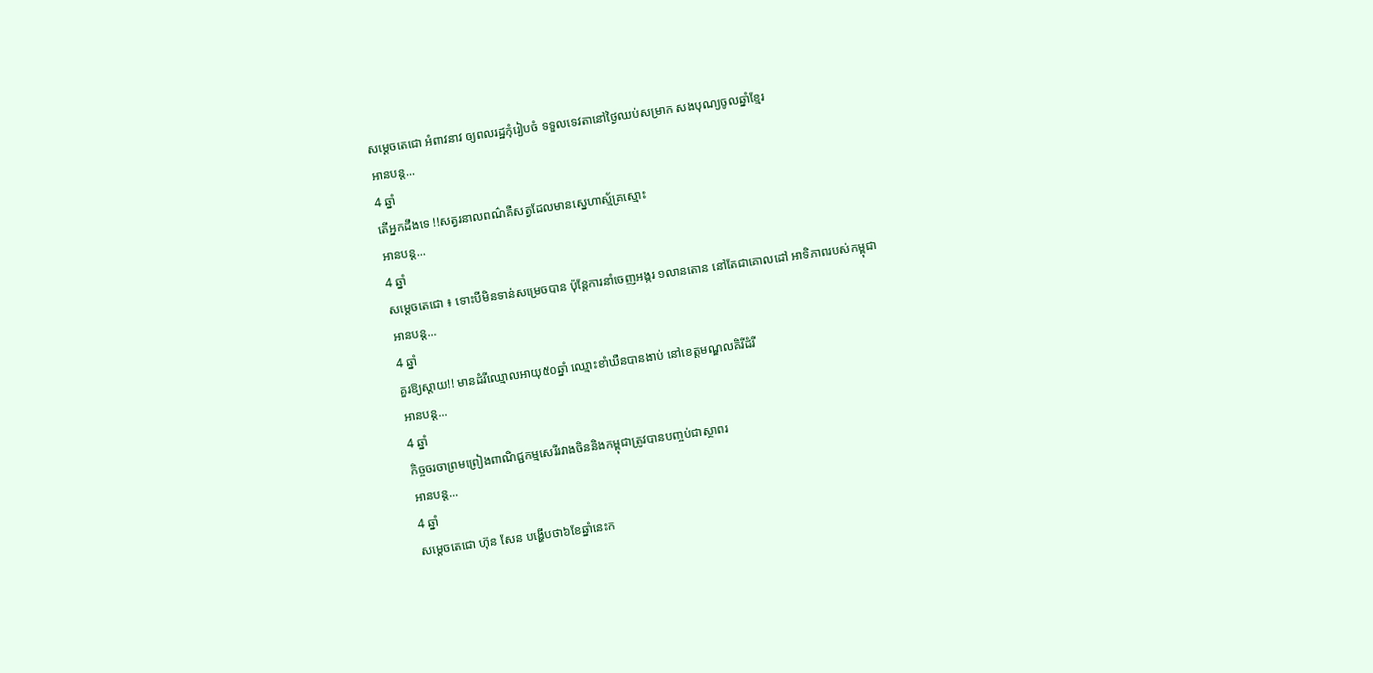សម្ដេចតេជោ អំពាវនាវ ឲ្យពលរដ្ឋកុំរៀបចំ ទទួលទេវតានៅថ្ងៃឈប់សម្រាក សងបុណ្យចូលឆ្នាំខ្មែរ
អានបន្ត...
4 ឆ្នាំ
តើអ្នកដឹងទេ !!សត្វរនាលពណ៌គឺសត្វដែលមានស្នេហាស្ម័គ្រស្មោះ
អានបន្ត...
4 ឆ្នាំ
សម្ដេចតេជោ ៖ ទោះបីមិនទាន់សម្រេចបាន ប៉ុន្តែការនាំចេញអង្ករ ១លានតោន នៅតែជាគោលដៅ អាទិភាពរបស់កម្ពុជា
អានបន្ត...
4 ឆ្នាំ
គួរឱ្យស្តាយ!! មានដំរីឈ្មោលអាយុ៥០ឆ្នាំ ឈ្មោះខាំឃឺនបានងាប់ នៅខេត្តមណ្ឌលគិរីដំរី
អានបន្ត...
4 ឆ្នាំ
កិច្ចចរចាព្រមព្រៀងពាណិជ្ជកម្មសេរីរវាងចិននិងកម្ពុជាត្រូវបានបញ្ចប់ជាស្ថាពរ
អានបន្ត...
4 ឆ្នាំ
សម្តេចតេជោ ហ៊ុន សែន បង្ហើបថា៦ខែឆ្នាំនេះក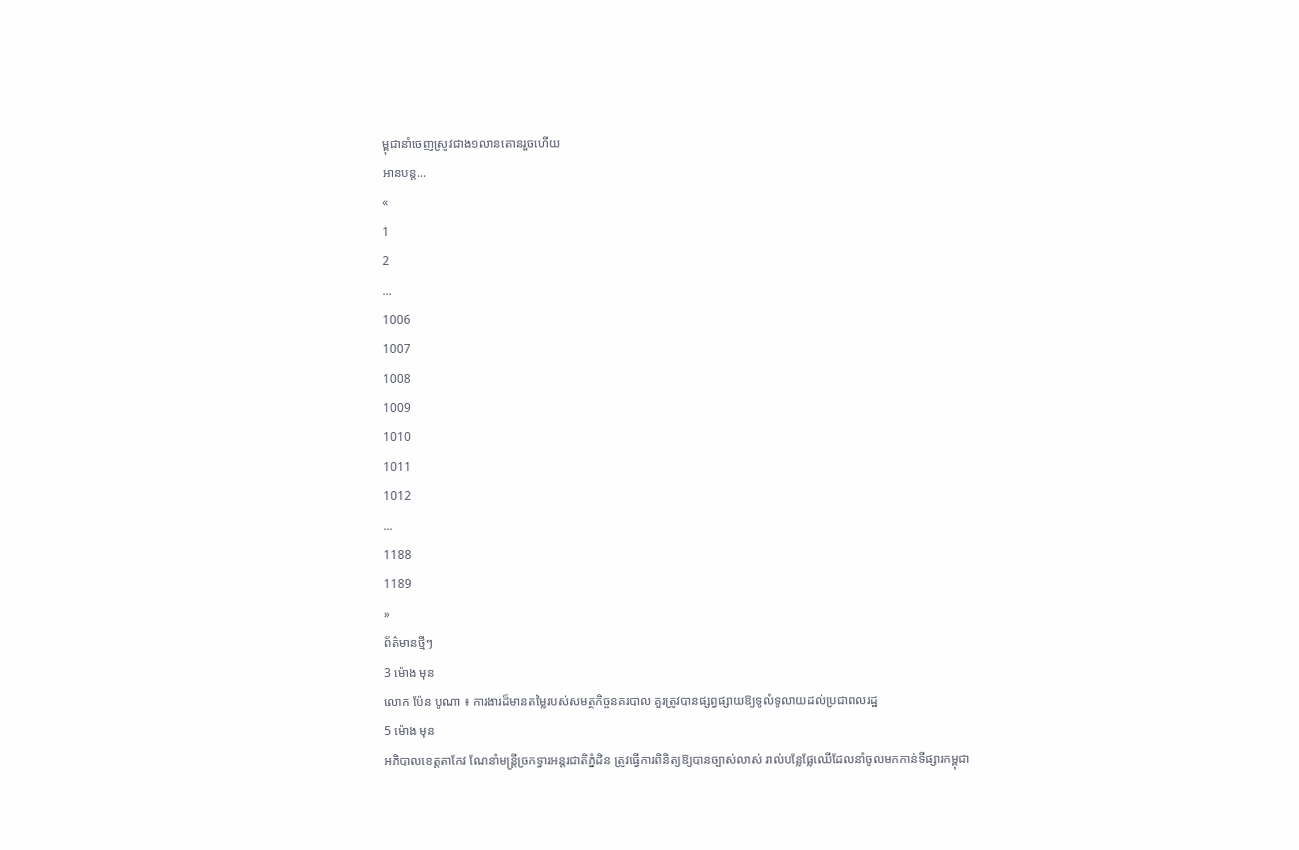ម្ពុជានាំចេញស្រូវជាង១លានតោនរួចហើយ
អានបន្ត...
«
1
2
...
1006
1007
1008
1009
1010
1011
1012
...
1188
1189
»
ព័ត៌មានថ្មីៗ
3 ម៉ោង មុន
លោក ប៉ែន បូណា ៖ ការងារដ៏មានតម្លៃរបស់សមត្ថកិច្ចនគរបាល គួរត្រូវបានផ្សព្វផ្សាយឱ្យទូលំទូលាយដល់ប្រជាពលរដ្ឋ
5 ម៉ោង មុន
អភិបាលខេត្តតាកែវ ណែនាំមន្រ្តីច្រកទ្វារអន្តរជាតិភ្នំដិន ត្រូវធ្វើការពិនិត្យឱ្យបានច្បាស់លាស់ រាល់បន្លែផ្លែឈើដែលនាំចូលមកកាន់ទីផ្សារកម្ពុជា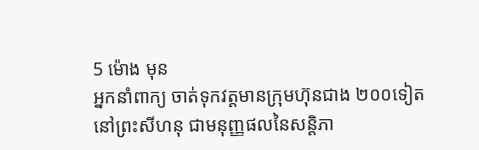5 ម៉ោង មុន
អ្នកនាំពាក្យ ចាត់ទុកវត្តមានក្រុមហ៊ុនជាង ២០០ទៀតនៅព្រះសីហនុ ជាមនុញ្ញផលនៃសន្តិភា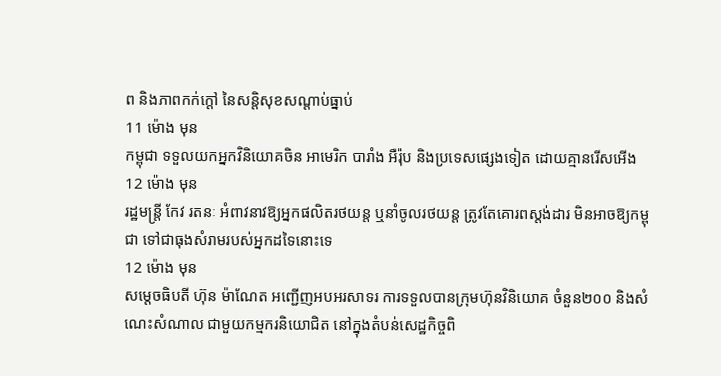ព និងភាពកក់ក្ដៅ នៃសន្តិសុខសណ្ដាប់ធ្នាប់
11 ម៉ោង មុន
កម្ពុជា ទទួលយកអ្នកវិនិយោគចិន អាមេរិក បារាំង អឺរ៉ុប និងប្រទេសផ្សេងទៀត ដោយគ្មានរើសអើង
12 ម៉ោង មុន
រដ្ឋមន្ត្រី កែវ រតនៈ អំពាវនាវឱ្យអ្នកផលិតរថយន្ត ឬនាំចូលរថយន្ត ត្រូវតែគោរពស្តង់ដារ មិនអាចឱ្យកម្ពុជា ទៅជាធុងសំរាមរបស់អ្នកដទៃនោះទេ
12 ម៉ោង មុន
សម្ដេចធិបតី ហ៊ុន ម៉ាណែត អញ្ជើញអបអរសាទរ ការទទួលបានក្រុមហ៊ុនវិនិយោគ ចំនួន២០០ និងសំណេះសំណាល ជាមួយកម្មករនិយោជិត នៅក្នុងតំបន់សេដ្ឋកិច្ចពិ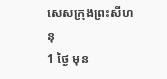សេសក្រុងព្រះសីហនុ
1 ថ្ងៃ មុន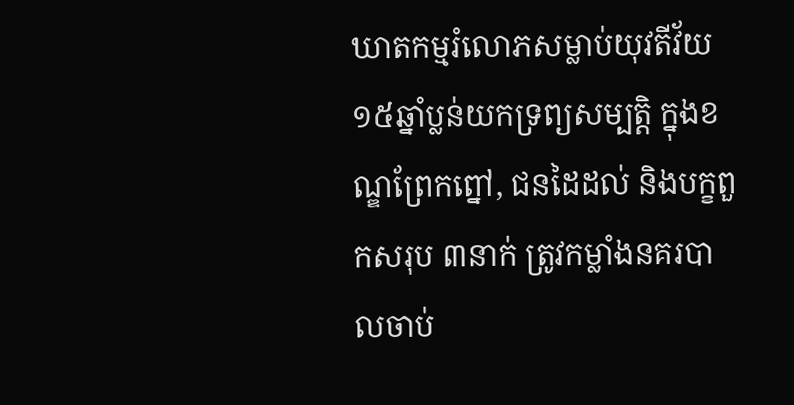ឃាតកម្មរំលោភសម្លាប់យុវតីវ័យ ១៥ឆ្នាំប្លន់យកទ្រព្យសម្បត្តិ ក្នុងខណ្ឌព្រែកព្នៅ, ជនដៃដល់ និងបក្ខពួកសរុប ៣នាក់ ត្រូវកម្លាំងនគរបាលចាប់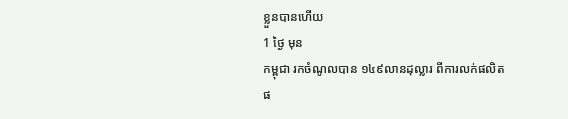ខ្លួនបានហើយ
1 ថ្ងៃ មុន
កម្ពុជា រកចំណូលបាន ១៤៩លានដុល្លារ ពីការលក់ផលិតផ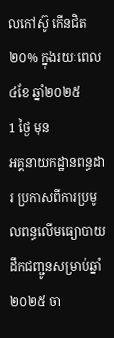លកៅស៊ូ កើនជិត២០% ក្នុងរយៈពេល ៤ខែ ឆ្នាំ២០២៥
1 ថ្ងៃ មុន
អគ្គនាយកដ្ឋានពន្ធដារ ប្រកាសពីការប្រមូលពន្ធលើមធ្យោបាយដឹកជញ្ជូនសម្រាប់ឆ្នាំ២០២៥ ចា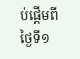ប់ផ្តើមពីថ្ងៃទី១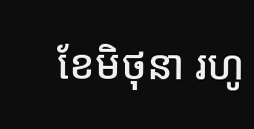ខែមិថុនា រហូ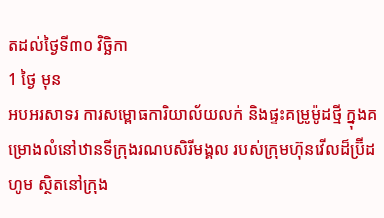តដល់ថ្ងៃទី៣០ វិច្ឆិកា
1 ថ្ងៃ មុន
អបអរសាទរ ការសម្ពោធការិយាល័យលក់ និងផ្ទះគម្រូម៉ូដថ្មី ក្នុងគម្រោងលំនៅឋានទីក្រុងរណបសិរីមង្គល របស់ក្រុមហ៊ុនវើលដ៏ប្រ៊ីដ ហូម ស្ថិតនៅក្រុង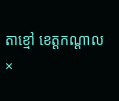តាខ្មៅ ខេត្តកណ្តាល
×